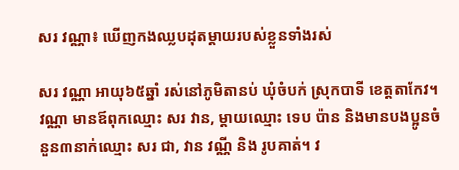សរ វណ្ណា៖ ឃើញកងឈ្លបដុតម្ដាយរបស់ខ្លួនទាំងរស់

សរ វណ្ណា អាយុ៦៥ឆ្នាំ រស់នៅភូមិតានប់ ឃុំចំបក់ ស្រុកបាទី ខេត្តតាកែវ។ វណ្ណា មានឪពុកឈ្មោះ សរ វាន, ម្ដាយឈ្មោះ ទេប ប៉ាន និងមានបងប្អូនចំនួន៣នាក់ឈ្មោះ សរ ជា, វាន វណ្ណី និង រូបគាត់។ វ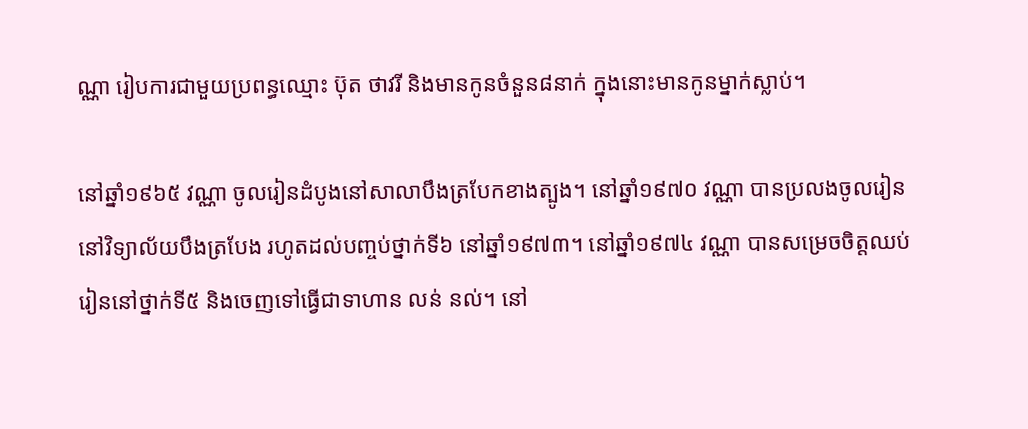ណ្ណា រៀបការជាមួយប្រពន្ធឈ្មោះ ប៊ុត ថាវរី និងមានកូនចំនួន៨នាក់ ក្នុងនោះមានកូនម្នាក់ស្លាប់។

នៅឆ្នាំ១៩៦៥ វណ្ណា ចូលរៀនដំបូងនៅសាលាបឹងត្របែកខាងត្បូង។ នៅឆ្នាំ១៩៧០ វណ្ណា បានប្រលងចូលរៀននៅវិទ្យាល័យបឹងត្របែង រហូតដល់បញ្ចប់ថ្នាក់ទី៦ នៅឆ្នាំ១៩៧៣។ នៅឆ្នាំ១៩៧៤ វណ្ណា បានសម្រេចចិត្តឈប់រៀននៅថ្នាក់ទី៥ និងចេញទៅធ្វើជាទាហាន លន់ នល់។ នៅ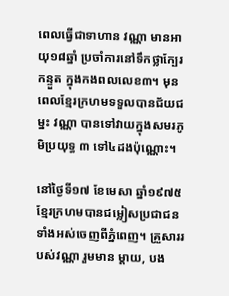ពេលធ្វើជាទាហាន វណ្ណា មានអាយុ១៨ឆ្នាំ ប្រចាំការនៅទឹកថ្លាក្បែរកន្ទួត ក្នុងកងពលលេខ៣។ មុនពេលខ្មែរក្រហមទទួលបានជ័យជម្នះ វណ្ណា បានទៅវាយក្នុងសមរភូមិប្រយុទ្ធ ៣ ទៅ៤ដងប៉ុណ្ណោះ។

នៅថ្ងៃទី១៧ ខែមេសា ឆ្នាំ១៩៧៥ ខ្មែរក្រហមបានជម្លៀសប្រជាជនទាំងអស់ចេញពីភ្នំពេញ។ គ្រួសាររបស់វណ្ណា រួមមាន ម្ដាយ, បង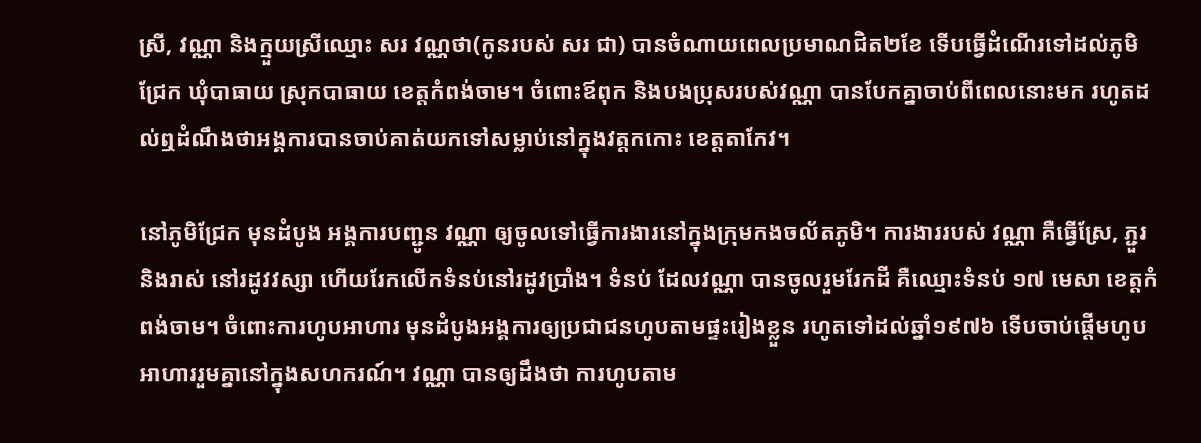ស្រី, វណ្ណា និងក្មួយស្រីឈ្មោះ សរ វណ្ណថា(កូនរបស់ សរ ជា) បានចំណាយពេលប្រមាណជិត២ខែ ទើបធ្វើដំណើរទៅដល់ភូមិជ្រែក ឃុំបាធាយ ស្រុកបាធាយ ខេត្តកំពង់ចាម។ ចំពោះឪពុក និងបងប្រុសរបស់វណ្ណា បានបែកគ្នាចាប់ពីពេលនោះមក រហូតដល់ឮដំណឹងថាអង្គការបានចាប់គាត់យកទៅសម្លាប់នៅក្នុងវត្តកកោះ ខេត្តតាកែវ។

នៅភូមិជ្រែក មុនដំបូង អង្គការបញ្ជូន វណ្ណា ឲ្យចូលទៅធ្វើការងារនៅក្នុងក្រុមកងចល័តភូមិ។ ការងាររបស់ វណ្ណា គឺធ្វើស្រែ, ភ្ជួរ និងរាស់ នៅរដូវវស្សា ហើយរែកលើកទំនប់នៅរដូវប្រាំង។ ទំនប់ ដែលវណ្ណា បានចូលរួមរែកដី គឺឈ្មោះទំនប់ ១៧ មេសា ខេត្តកំពង់ចាម។ ចំពោះការហូបអាហារ មុនដំបូងអង្គការឲ្យប្រជាជនហូបតាមផ្ទះរៀងខ្លួន រហូតទៅដល់ឆ្នាំ១៩៧៦ ទើបចាប់ផ្ដើមហូបអាហាររួមគ្នានៅក្នុងសហករណ៍។ វណ្ណា បានឲ្យដឹងថា ការហូបតាម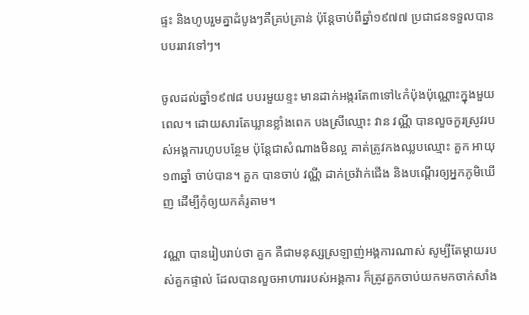ផ្ទះ និងហូបរួមគ្នាដំបូងៗគឺគ្រប់គ្រាន់ ប៉ុន្តែចាប់ពីឆ្នាំ១៩៧៧ ប្រជាជនទទួលបានបបររាវទៅៗ។

ចូលដល់ឆ្នាំ១៩៧៨ បបរមួយខ្ទះ មានដាក់អង្ករតែ៣ទៅ៤កំប៉ុងប៉ុណ្ណោះក្នុងមួយពេល។ ដោយសារតែឃ្លានខ្លាំងពេក បងស្រីឈ្មោះ វាន វណ្ណី បានលួចកួរស្រូវរបស់អង្គការហូបបន្ថែម ប៉ុន្តែជាសំណាងមិនល្អ គាត់ត្រូវកងឈ្លបឈ្មោះ គួក អាយុ១៣ឆ្នាំ ចាប់បាន។ គួក បានចាប់ វណ្ណី ដាក់ច្រវ៉ាក់ជើង និងបណ្ដើរឲ្យអ្នកភូមិឃើញ ដើម្បីកុំឲ្យយកគំរូតាម។

វណ្ណា បានរៀបរាប់ថា គួក គឺជាមនុស្សស្រឡាញ់អង្គការណាស់ សូម្បីតែម្ដាយរបស់គួកផ្ទាល់ ដែលបានលួចអាហាររបស់អង្គការ ក៏ត្រូវគួកចាប់យកមកចាក់សាំង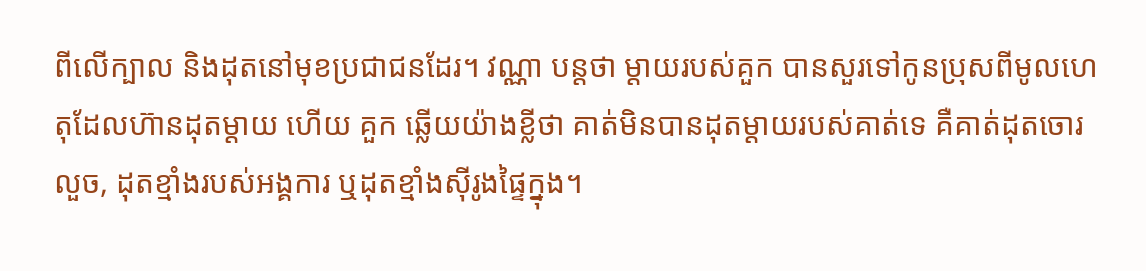ពីលើក្បាល និងដុតនៅមុខប្រជាជនដែរ។ វណ្ណា បន្តថា ម្ដាយរបស់គួក បានសួរទៅកូនប្រុសពីមូលហេតុដែលហ៊ានដុតម្ដាយ ហើយ គួក ឆ្លើយយ៉ាងខ្លីថា គាត់មិនបានដុតម្ដាយរបស់គាត់ទេ គឺគាត់ដុតចោរលួច, ដុតខ្មាំងរបស់អង្គការ ឬដុតខ្មាំងស៊ីរូងផ្ទៃក្នុង។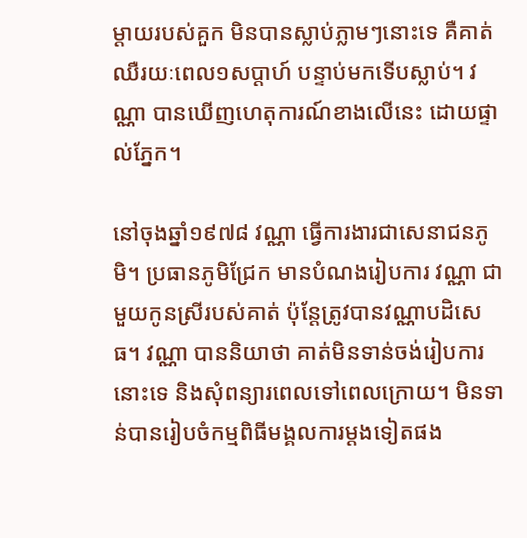ម្ដាយរបស់គួក មិនបានស្លាប់ភ្លាមៗនោះទេ គឺគាត់ឈឺរយៈពេល១សប្ដាហ៍ បន្ទាប់មកទើបស្លាប់។ វណ្ណា បានឃើញហេតុការណ៍ខាងលើនេះ ដោយផ្ទាល់ភ្នែក។

នៅចុងឆ្នាំ១៩៧៨ វណ្ណា ធ្វើការងារជាសេនាជនភូមិ។ ប្រធានភូមិជ្រែក មានបំណងរៀបការ វណ្ណា ជាមួយកូនស្រីរបស់គាត់ ប៉ុន្តែត្រូវបានវណ្ណាបដិសេធ។ វណ្ណា បាននិយាថា គាត់មិនទាន់ចង់រៀបការនោះទេ និងសុំពន្យារពេលទៅពេលក្រោយ។ មិនទាន់បានរៀបចំកម្មពិធីមង្គលការម្ដងទៀតផង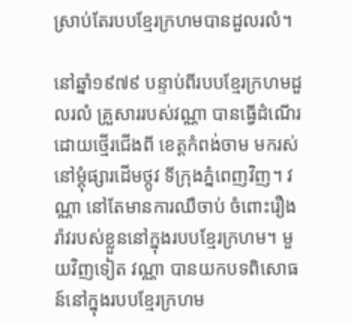ស្រាប់តែរបបខ្មែរក្រហមបានដួលរលំ។

នៅឆ្នាំ១៩៧៩ បន្ទាប់ពីរបបខ្មែរក្រហមដួលរលំ គ្រួសាររបស់វណ្ណា បានធ្វើដំណើរដោយថ្មើរជើងពី ខេត្តកំពង់ចាម មករស់នៅម្ដុំផ្សារដើមថ្កូវ ទីក្រុងភ្នំពេញវិញ។ វណ្ណា នៅតែមានការឈឺចាប់ ចំពោះរឿងរ៉ាវរបស់ខ្លួននៅក្នុងរបបខ្មែរក្រហម។ មួយវិញទៀត វណ្ណា បានយកបទពិសោធន៍នៅក្នុងរបបខ្មែរក្រហម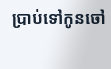ប្រាប់ទៅកូនចៅ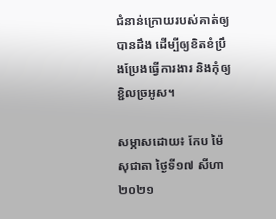ជំនាន់ក្រោយរបស់គាត់ឲ្យបានដឹង ដើម្បីឲ្យខិតខំប្រឹងប្រែងធ្វើការងារ និងកុំឲ្យខ្ជិលច្រអូស។

សម្ភាសដោយ៖ កែប ម៉ៃសុជាតា ថ្ងៃទី១៧ សីហា ២០២១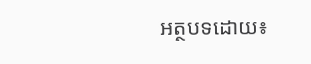អត្ថបទដោយ៖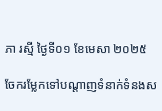ភា រស្មី ថ្ងៃទី០១ ខែមេសា ២០២៥

ចែករម្លែកទៅបណ្តាញទំនាក់ទំនងស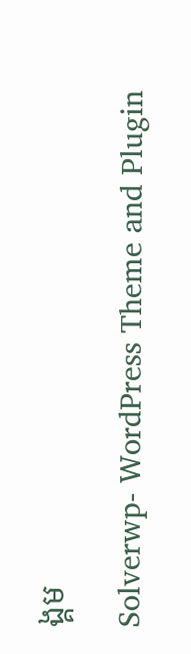ង្គម

Solverwp- WordPress Theme and Plugin